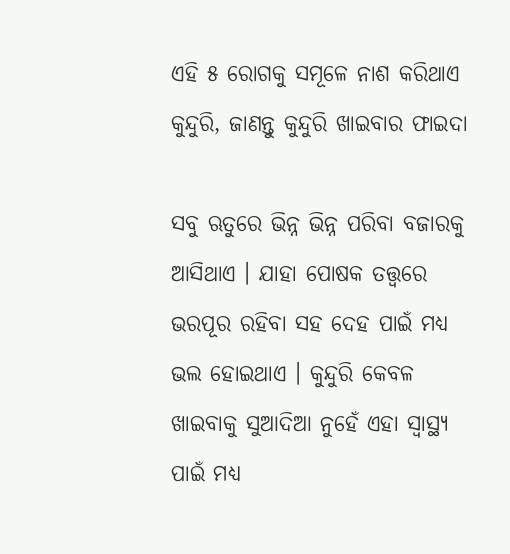ଏହି ୫ ରୋଗକୁ ସମୂଳେ ନାଶ କରିଥାଏ କୁନ୍ଦୁରି, ଜାଣନ୍ତୁ କୁନ୍ଦୁରି ଖାଇବାର‌ ଫାଇଦା

ସବୁ ଋତୁରେ ଭିନ୍ନ ଭିନ୍ନ ପରିବା ବଜାରକୁ ଆସିଥାଏ । ଯାହା ପୋଷକ ତତ୍ତ୍ବରେ ଭରପୂର ରହିବା ସହ ଦେହ ପାଇଁ ମଧ୍ୟ ଭଲ ହୋଇଥାଏ । କୁନ୍ଦୁରି କେବଳ ଖାଇବାକୁ ସୁଆଦିଆ ନୁହେଁ ଏହା ସ୍ବାସ୍ଥ୍ୟ ପାଇଁ ମଧ୍ୟ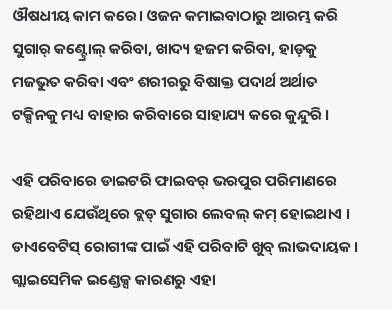ଔଷଧୀୟ କାମ କରେ। ଓଜନ କମାଇବାଠାରୁ ଆରମ୍ଭ କରି ସୁଗାର୍ କଣ୍ଟ୍ରୋଲ୍ କରିବା, ଖାଦ୍ୟ ହଜମ କରିବା, ହାଡ଼କୁ ମଜଭୁତ କରିବା ଏବଂ ଶରୀରରୁ ବିଷାକ୍ତ ପଦାର୍ଥ ଅର୍ଥାତ ଟକ୍ସିନକୁ ମଧ୍ୟ ବାହାର କରିବାରେ ସାହାଯ୍ୟ କରେ କୁନ୍ଦୁରି ।

ଏହି ପରିବାରେ ଡାଇଟରି ଫାଇବର୍ ଭରପୁର ପରିମାଣରେ ରହିଥାଏ ଯେଉଁଥିରେ ବ୍ଲଡ୍ ସୁଗାର ଲେବଲ୍ କମ୍ ହୋଇଥାଏ । ଡାଏବେଟିସ୍ ରୋଗୀଙ୍କ ପାଇଁ ଏହି ପରିବାଟି ଖୁବ୍ ଲାଭଦାୟକ । ଗ୍ଲାଇସେମିକ ଇଣ୍ଡେକ୍ସ କାରଣରୁ ଏହା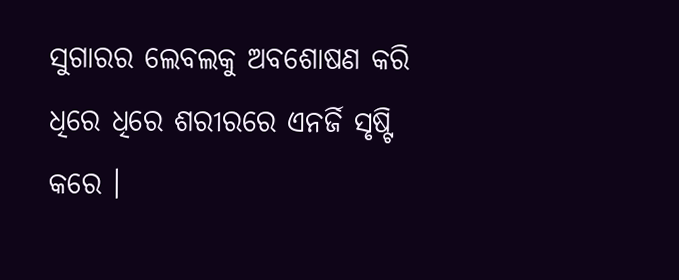ସୁଗାରର ଲେବଲକୁ ଅବଶୋଷଣ କରି ଧିରେ ଧିରେ ଶରୀରରେ ଏନର୍ଜି ସୃଷ୍ଟି କରେ ।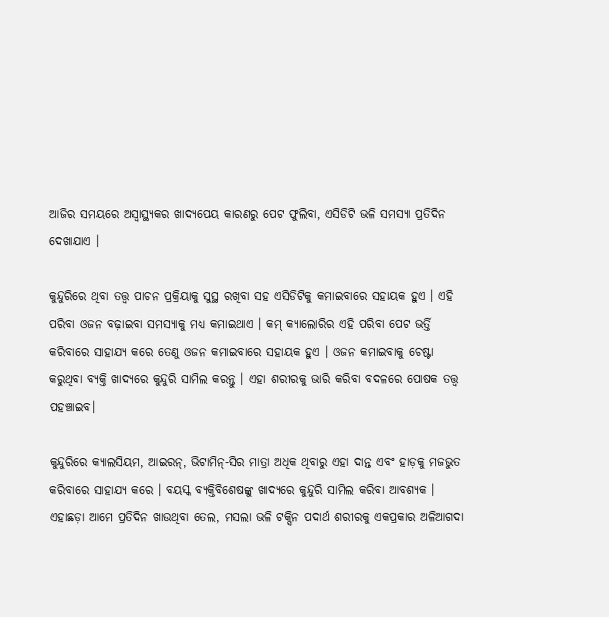ଆଜିର ସମୟରେ ଅସ୍ବାସ୍ଥ୍ୟକର ଖାଦ୍ୟପେୟ କାରଣରୁ ପେଟ ଫୁଲିବା, ଏସିଡିଟି ଭଳି ସମସ୍ୟା ପ୍ରତିଦିନ ଦେଖାଯାଏ ।

କୁନ୍ଦୁରିରେ ଥିବା ତତ୍ତ୍ବ ପାଚନ ପ୍ରକ୍ରିୟାକୁ ସୁସ୍ଥ ରଖିବା ସହ ଏସିଡିଟିକୁ କମାଇବାରେ ସହାୟକ ହୁଏ । ଏହି ପରିବା ଓଜନ ବଢ଼ାଇବା ସମସ୍ୟାକୁ ମଧ୍ୟ କମାଇଥାଏ । କମ୍ କ୍ୟାଲୋରିର ଏହି ପରିବା ପେଟ ଭର୍ତ୍ତି କରିବାରେ ସାହାଯ୍ୟ କରେ ତେଣୁ ଓଜନ କମାଇବାରେ ସହାୟକ ହୁଏ । ଓଜନ କମାଇବାକୁ ଚେଷ୍ଟା କରୁଥିବା ବ୍ୟକ୍ତି ଖାଦ୍ୟରେ କୁନ୍ଦୁରି ସାମିଲ କରନ୍ତୁ । ଏହା ଶରୀରକୁ ଭାରି କରିବା ବଦଳରେ ପୋଷକ ତତ୍ତ୍ବ ପହଞ୍ଚାଇବ।

କୁନ୍ଦୁରିରେ କ୍ୟାଲସିୟମ, ଆଇରନ୍, ଭିଟାମିନ୍-ସିର ମାତ୍ରା ଅଧିକ ଥିବାରୁ ଏହା ଦାନ୍ତ ଏବଂ ହାଡ଼କୁ ମଜଭୁତ କରିବାରେ ସାହାଯ୍ୟ କରେ । ବୟସ୍କ ବ୍ୟକ୍ତିବିଶେଷଙ୍କୁ ଖାଦ୍ୟରେ କୁନ୍ଦୁରି ସାମିଲ କରିବା ଆବଶ୍ୟକ । ଏହାଛଡ଼ା ଆମେ ପ୍ରତିଦିନ ଖାଉଥିବା ତେଲ, ମସଲା ଭଳି ଟକ୍ସିନ ପଦାର୍ଥ ଶରୀରକୁ ଏକପ୍ରକାର ଅଳିଆଗଦା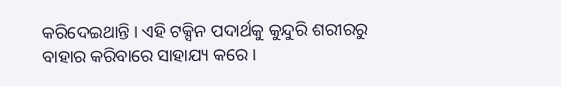କରିଦେଇଥାନ୍ତି । ଏହି ଟକ୍ସିନ ପଦାର୍ଥକୁ କୁନ୍ଦୁରି ଶରୀରରୁ ବାହାର କରିବାରେ ସାହାଯ୍ୟ କରେ ।